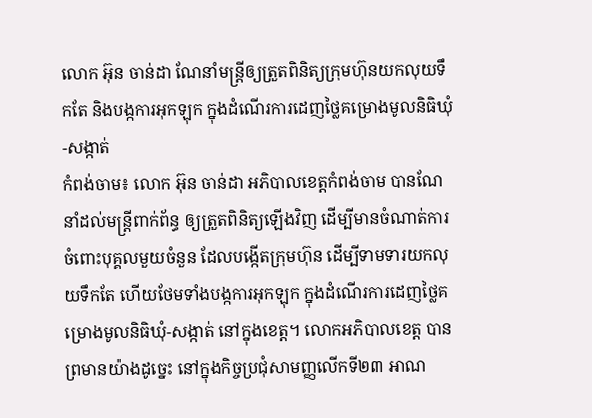លោក អ៊ុន ចាន់ដា ណែនាំមន្ត្រីឲ្យត្រួតពិនិត្យក្រុមហ៊ុនយកលុយទឹកតែ និងបង្កការអុកឡុក ក្នុងដំណើរការដេញថ្លៃគម្រោងមូលនិធិឃុំ-សង្កាត់
កំពង់ចាម៖ លោក អ៊ុន ចាន់ដា អភិបាលខេត្តកំពង់ចាម បានណែនាំដល់មន្ត្រីពាក់ព័ន្ធ ឲ្យត្រួតពិនិត្យឡេីងវិញ ដើម្បីមានចំណាត់ការ ចំពោះបុគ្គលមួយចំនួន ដែលបង្កើតក្រុមហ៊ុន ដេីម្បីទាមទារយកលុយទឹកតែ ហើយថែមទាំងបង្កការអុកឡុក ក្នុងដំណើរការដេញថ្លៃគម្រោងមូលនិធិឃុំ-សង្កាត់ នៅក្នុងខេត្ត។ លោកអភិបាលខេត្ត បានព្រមានយ៉ាងដូច្នេះ នៅក្នុងកិច្ចប្រជុំសាមញ្ញលេីកទី២៣ អាណ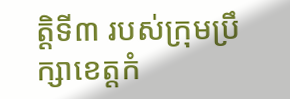ត្តិទី៣ របស់ក្រុមប្រឹក្សាខេត្តកំ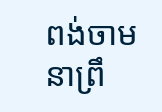ពង់ចាម នាព្រឹ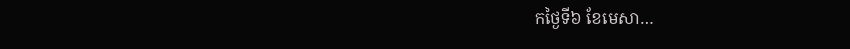កថ្ងៃទី៦ ខែមេសា…